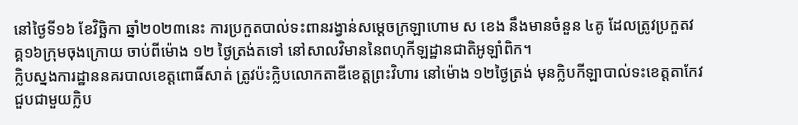នៅថ្ងៃទី១៦ ខែវិច្ឆិកា ឆ្នាំ២០២៣នេះ ការប្រកួតបាល់ទះពានរង្វាន់សម្ដេចក្រឡាហោម ស ខេង នឹងមានចំនួន ៤គូ ដែលត្រូវប្រកួតវគ្គ១៦ក្រុមចុងក្រោយ ចាប់ពីម៉ោង ១២ ថ្ងៃត្រង់តទៅ នៅសាលវិមាននៃពហុកីឡដ្ឋានជាតិអូឡាំពិក។
ក្លិបស្នងការដ្ឋាននគរបាលខេត្តពោធិ៍សាត់ ត្រូវប៉ះក្លិបលោកតាឌីខេត្តព្រះវិហារ នៅម៉ោង ១២ថ្ងៃត្រង់ មុនក្លិបកីឡាបាល់ទះខេត្តតាកែវ ជួបជាមួយក្លិប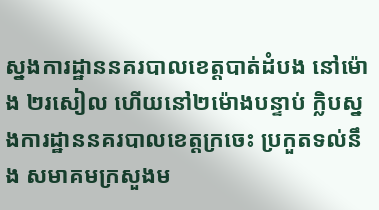ស្នងការដ្ឋាននគរបាលខេត្តបាត់ដំបង នៅម៉ោង ២រសៀល ហើយនៅ២ម៉ោងបន្ទាប់ ក្លិបស្នងការដ្ឋាននគរបាលខេត្តក្រចេះ ប្រកួតទល់នឹង សមាគមក្រសួងម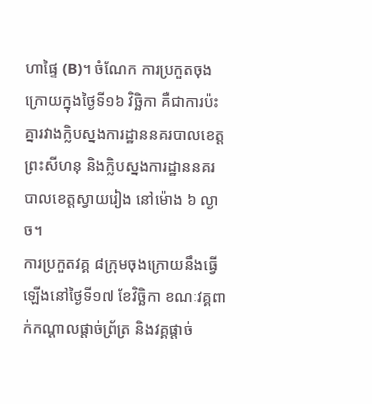ហាផ្ទៃ (B)។ ចំណែក ការប្រកួតចុងក្រោយក្នុងថ្ងៃទី១៦ វិច្ឆិកា គឺជាការប៉ះគ្នារវាងក្លិបស្នងការដ្ឋាននគរបាលខេត្តព្រះសីហនុ និងក្លិបស្នងការដ្ឋាននគរបាលខេត្តស្វាយរៀង នៅម៉ោង ៦ ល្ងាច។
ការប្រកួតវគ្គ ៨ក្រុមចុងក្រោយនឹងធ្វើឡើងនៅថ្ងៃទី១៧ ខែវិច្ឆិកា ខណៈវគ្គពាក់កណ្ដាលផ្ដាច់ព្រ័ត្រ និងវគ្គផ្ដាច់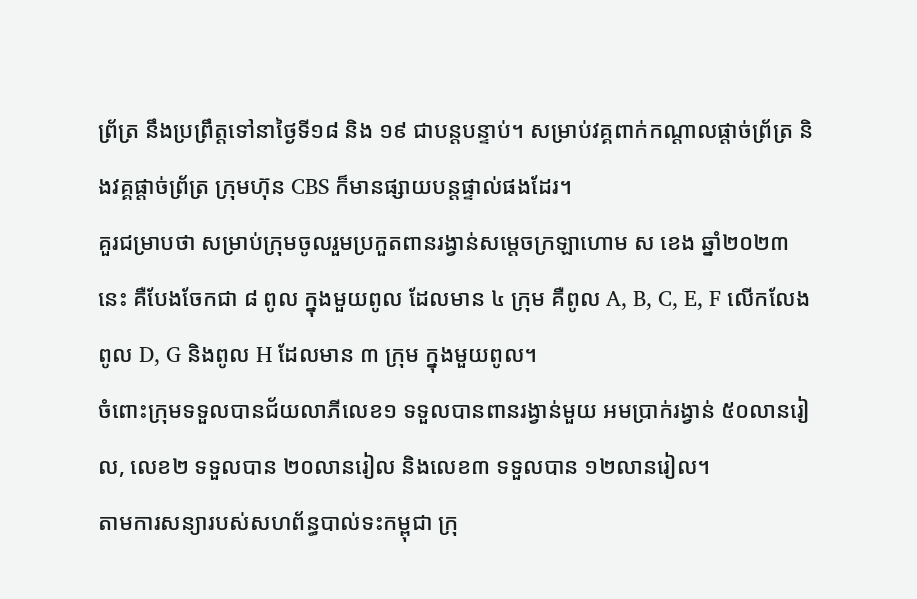ព្រ័ត្រ នឹងប្រព្រឹត្តទៅនាថ្ងៃទី១៨ និង ១៩ ជាបន្តបន្ទាប់។ សម្រាប់វគ្គពាក់កណ្ដាលផ្ដាច់ព្រ័ត្រ និងវគ្គផ្ដាច់ព្រ័ត្រ ក្រុមហ៊ុន CBS ក៏មានផ្សាយបន្តផ្ទាល់ផងដែរ។
គួរជម្រាបថា សម្រាប់ក្រុមចូលរួមប្រកួតពានរង្វាន់សម្ដេចក្រឡាហោម ស ខេង ឆ្នាំ២០២៣នេះ គឺបែងចែកជា ៨ ពូល ក្នុងមួយពូល ដែលមាន ៤ ក្រុម គឺពូល A, B, C, E, F លើកលែងពូល D, G និងពូល H ដែលមាន ៣ ក្រុម ក្នុងមួយពូល។
ចំពោះក្រុមទទួលបានជ័យលាភីលេខ១ ទទួលបានពានរង្វាន់មួយ អមប្រាក់រង្វាន់ ៥០លានរៀល, លេខ២ ទទួលបាន ២០លានរៀល និងលេខ៣ ទទួលបាន ១២លានរៀល។
តាមការសន្យារបស់សហព័ន្ធបាល់ទះកម្ពុជា ក្រុ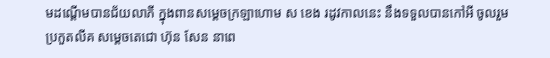មដណ្ដើមបានជ័យលាភី ក្នុងពានសម្ដេចក្រឡាហោម ស ខេង រដូវកាលនេះ នឹងទទួលបានកៅអី ចូលរួមប្រកួតលីគ សម្ដេចតេជោ ហ៊ុន សែន នាពេ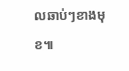លឆាប់ៗខាងមុខ៕